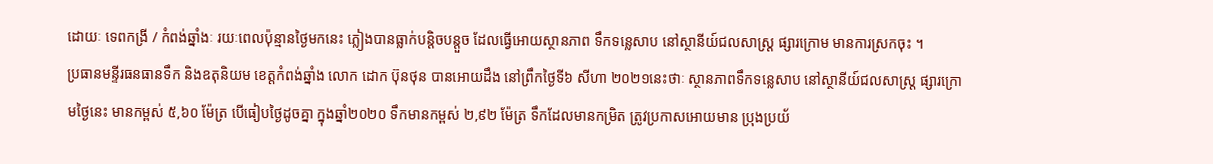ដោយៈ ទេពកង្រី / កំពង់ឆ្នាំងៈ រយៈពេលប៉ុន្មានថ្ងៃមកនេះ ភ្លៀងបានធ្លាក់បន្តិចបន្តួច ដែលធ្វើអោយស្ថានភាព ទឹកទន្លេសាប នៅស្ថានីយ៍ជលសាស្ត្រ ផ្សារក្រោម មានការស្រកចុះ ។
ប្រធានមន្ទីរធនធានទឹក និងឧតុនិយម ខេត្តកំពង់ឆ្នាំង លោក ដោក ប៊ុនថុន បានអោយដឹង នៅព្រឹកថ្ងៃទី៦ សីហា ២០២១នេះថាៈ ស្ថានភាពទឹកទន្លេសាប នៅស្ថានីយ៍ជលសាស្ត្រ ផ្សារក្រោមថ្ងៃនេះ មានកម្ពស់ ៥,៦០ ម៉ែត្រ បើធៀបថ្ងៃដូចគ្នា ក្នុងឆ្នាំ២០២០ ទឹកមានកម្ពស់ ២,៩២ ម៉ែត្រ ទឹកដែលមានកម្រិត ត្រូវប្រកាសអោយមាន ប្រុងប្រយ័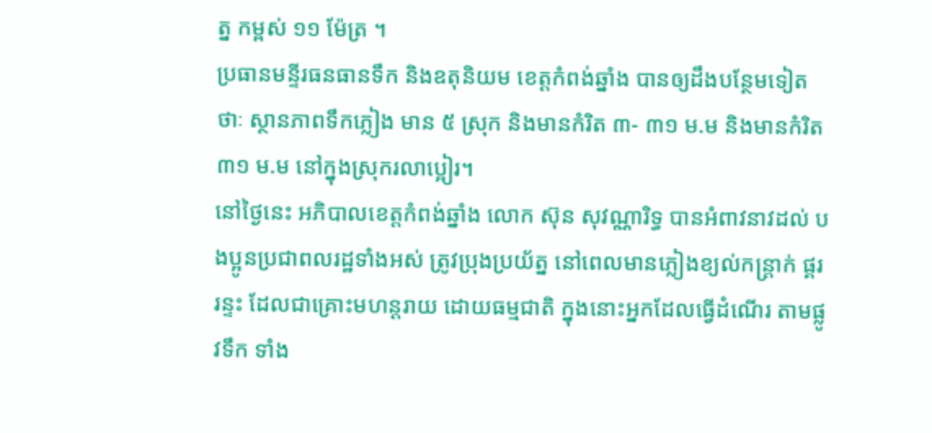ត្ន កម្ពស់ ១១ ម៉ែត្រ ។
ប្រធានមន្ទីរធនធានទឹក និងឧតុនិយម ខេត្តកំពង់ឆ្នាំង បានឲ្យដឹងបន្ថែមទៀតថាៈ ស្ថានភាពទឹកភ្លៀង មាន ៥ ស្រុក និងមានកំរិត ៣- ៣១ ម.ម និងមានកំរិត ៣១ ម.ម នៅក្នុងស្រុករលាប្អៀរ។
នៅថ្ងៃនេះ អភិបាលខេត្តកំពង់ឆ្នាំង លោក ស៊ុន សុវណ្ណារិទ្ធ បានអំពាវនាវដល់ បងប្អូនប្រជាពលរដ្ឋទាំងអស់ ត្រូវប្រុងប្រយ័ត្ន នៅពេលមានភ្លៀងខ្យល់កន្ត្រាក់ ផ្គរ រន្ទះ ដែលជាគ្រោះមហន្តរាយ ដោយធម្មជាតិ ក្នុងនោះអ្នកដែលធ្វើដំណើរ តាមផ្លូវទឹក ទាំង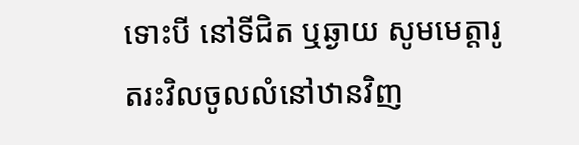ទោះបី នៅទីជិត ឬឆ្ងាយ សូមមេត្តារូតរះវិលចូលលំនៅឋានវិញ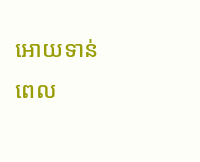អោយទាន់ពេល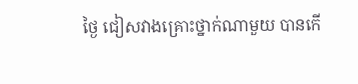ថ្ងៃ ជៀសវាងគ្រោះថ្នាក់ណាមួយ បានកើ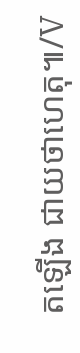តឡើង ជាយថាហេតុ៕/V